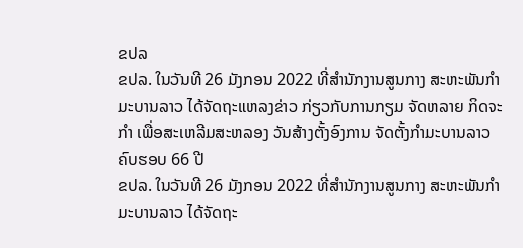ຂປລ
ຂປລ. ໃນວັນທີ 26 ມັງກອນ 2022 ທີ່ສໍານັກງານສູນກາງ ສະຫະພັນກໍາມະບານລາວ ໄດ້ຈັດຖະແຫລງຂ່າວ ກ່ຽວກັບການກຽມ ຈັດຫລາຍ ກິດຈະກໍາ ເພື່ອສະເຫລີມສະຫລອງ ວັນສ້າງຕັ້ງອົງການ ຈັດຕັ້ງກຳມະບານລາວ ຄົບຮອບ 66 ປີ
ຂປລ. ໃນວັນທີ 26 ມັງກອນ 2022 ທີ່ສໍານັກງານສູນກາງ ສະຫະພັນກໍາມະບານລາວ ໄດ້ຈັດຖະ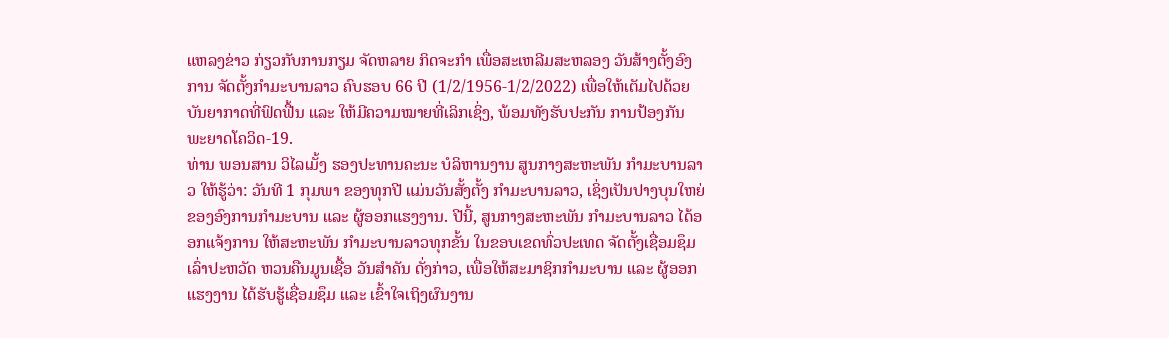ແຫລງຂ່າວ ກ່ຽວກັບການກຽມ ຈັດຫລາຍ ກິດຈະກໍາ ເພື່ອສະເຫລີມສະຫລອງ ວັນສ້າງຕັ້ງອົງການ ຈັດຕັ້ງກຳມະບານລາວ ຄົບຮອບ 66 ປີ (1/2/1956-1/2/2022) ເພື່ອໃຫ້ເຕັມໄປດ້ວຍ ບັນຍາກາດທີ່ຟົດຟື້ນ ແລະ ໃຫ້ມີຄວາມໝາຍທີ່ເລິກເຊິ່ງ, ພ້ອມທັງຮັບປະກັນ ການປ້ອງກັນ ພະຍາດໂຄວິດ-19.
ທ່ານ ພອນສານ ວິໄລເມັ້ງ ຮອງປະທານຄະນະ ບໍລິຫານງານ ສູນກາງສະຫະພັນ ກໍາມະບານລາວ ໃຫ້ຮູ້ວ່າ: ວັນທີ 1 ກຸມພາ ຂອງທຸກປີ ແມ່ນວັນສັ້ງຕັ້ງ ກໍາມະບານລາວ, ເຊິ່ງເປັນປາງບຸນໃຫຍ່ ຂອງອົງການກໍາມະບານ ແລະ ຜູ້ອອກແຮງງານ. ປີນີ້, ສູນກາງສະຫະພັນ ກໍາມະບານລາວ ໄດ້ອອກແຈ້ງການ ໃຫ້ສະຫະພັນ ກໍາມະບານລາວທຸກຂັ້ນ ໃນຂອບເຂດທົ່ວປະເທດ ຈັດຕັ້ງເຊື່ອມຊຶມເລົ່າປະຫວັດ ຫວນຄືນມູນເຊື້ອ ວັນສໍາຄັນ ດັ່ງກ່າວ, ເພື່ອໃຫ້ສະມາຊິກກໍາມະບານ ແລະ ຜູ້ອອກແຮງງານ ໄດ້ຮັບຮູ້ເຊື່ອມຊຶມ ແລະ ເຂົ້າໃຈເຖິງຜົນງານ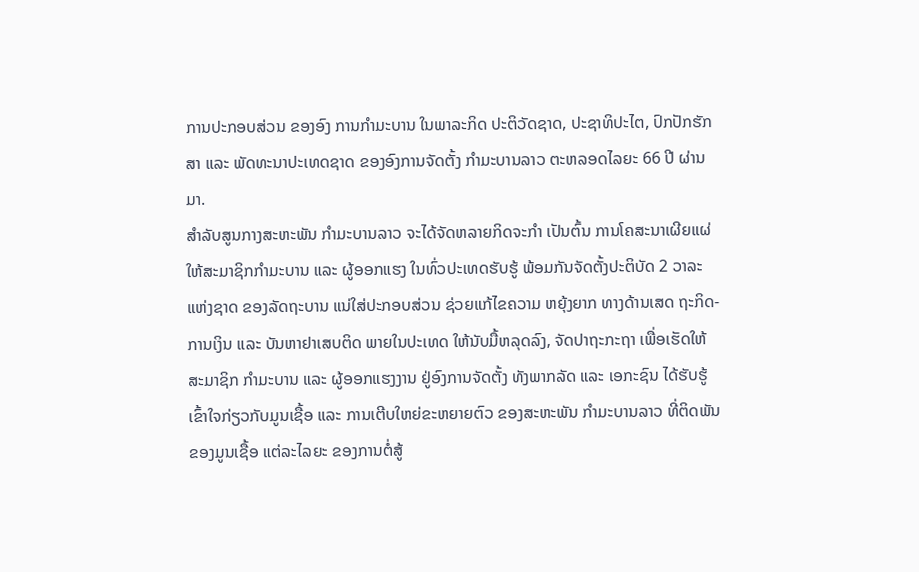ການປະກອບສ່ວນ ຂອງອົງ ການກໍາມະບານ ໃນພາລະກິດ ປະຕິວັດຊາດ, ປະຊາທິປະໄຕ, ປົກປັກຮັກສາ ແລະ ພັດທະນາປະເທດຊາດ ຂອງອົງການຈັດຕັ້ງ ກໍາມະບານລາວ ຕະຫລອດໄລຍະ 66 ປີ ຜ່ານມາ.
ສໍາລັບສູນກາງສະຫະພັນ ກໍາມະບານລາວ ຈະໄດ້ຈັດຫລາຍກິດຈະກໍາ ເປັນຕົ້ນ ການໂຄສະນາເຜີຍແຜ່ ໃຫ້ສະມາຊິກກໍາມະບານ ແລະ ຜູ້ອອກແຮງ ໃນທົ່ວປະເທດຮັບຮູ້ ພ້ອມກັນຈັດຕັ້ງປະຕິບັດ 2 ວາລະແຫ່ງຊາດ ຂອງລັດຖະບານ ແນ່ໃສ່ປະກອບສ່ວນ ຊ່ວຍແກ້ໄຂຄວາມ ຫຍຸ້ງຍາກ ທາງດ້ານເສດ ຖະກິດ-ການເງິນ ແລະ ບັນຫາຢາເສບຕິດ ພາຍໃນປະເທດ ໃຫ້ນັບມື້ຫລຸດລົງ, ຈັດປາຖະກະຖາ ເພື່ອເຮັດໃຫ້ສະມາຊິກ ກໍາມະບານ ແລະ ຜູ້ອອກແຮງງານ ຢູ່ອົງການຈັດຕັ້ງ ທັງພາກລັດ ແລະ ເອກະຊົນ ໄດ້ຮັບຮູ້ເຂົ້າໃຈກ່ຽວກັບມູນເຊື້ອ ແລະ ການເຕີບໃຫຍ່ຂະຫຍາຍຕົວ ຂອງສະຫະພັນ ກໍາມະບານລາວ ທີ່ຕິດພັນຂອງມູນເຊື້ອ ແຕ່ລະໄລຍະ ຂອງການຕໍ່ສູ້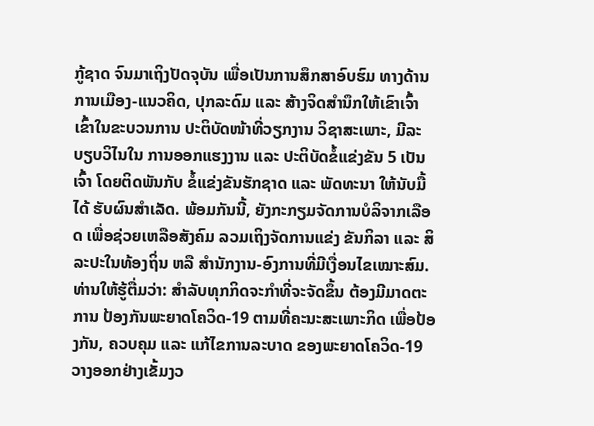ກູ້ຊາດ ຈົນມາເຖິງປັດຈຸບັນ ເພື່ອເປັນການສຶກສາອົບຮົມ ທາງດ້ານການເມືອງ-ແນວຄິດ, ປຸກລະດົມ ແລະ ສ້າງຈິດສໍານຶກໃຫ້ເຂົາເຈົ້າ ເຂົ້າໃນຂະບວນການ ປະຕິບັດໜ້າທີ່ວຽກງານ ວິຊາສະເພາະ, ມີລະບຽບວິໄນໃນ ການອອກແຮງງານ ແລະ ປະຕິບັດຂໍ້ແຂ່ງຂັນ 5 ເປັນເຈົ້າ ໂດຍຕິດພັນກັບ ຂໍ້ແຂ່ງຂັນຮັກຊາດ ແລະ ພັດທະນາ ໃຫ້ນັບມື້ໄດ້ ຮັບຜົນສໍາເລັດ. ພ້ອມກັນນີ້, ຍັງກະກຽມຈັດການບໍລິຈາກເລືອດ ເພື່ອຊ່ວຍເຫລືອສັງຄົມ ລວມເຖິງຈັດການແຂ່ງ ຂັນກິລາ ແລະ ສິລະປະໃນທ້ອງຖິ່ນ ຫລື ສໍານັກງານ-ອົງການທີ່ມີເງື່ອນໄຂເໝາະສົມ.
ທ່ານໃຫ້ຮູ້ຕື່ມວ່າ: ສໍາລັບທຸກກິດຈະກໍາທີ່ຈະຈັດຂຶ້ນ ຕ້ອງມີມາດຕະການ ປ້ອງກັນພະຍາດໂຄວິດ-19 ຕາມທີ່ຄະນະສະເພາະກິດ ເພື່ອປ້ອງກັນ, ຄວບຄຸມ ແລະ ແກ້ໄຂການລະບາດ ຂອງພະຍາດໂຄວິດ-19 ວາງອອກຢ່າງເຂັ້ມງວ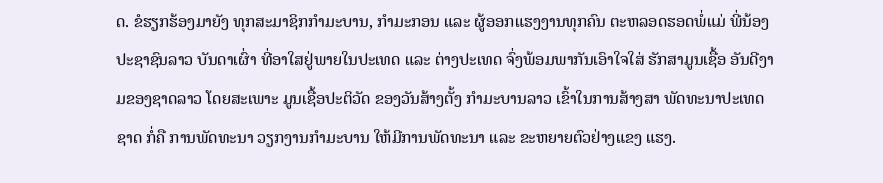ດ. ຂໍຮຽກຮ້ອງມາຍັງ ທຸກສະມາຊິກກໍາມະບານ, ກໍາມະກອນ ແລະ ຜູ້ອອກແຮງງານທຸກຄົນ ຕະຫລອດຮອດພໍ່ແມ່ ພີ່ນ້ອງປະຊາຊົນລາວ ບັນດາເຜົ່າ ທີ່ອາໃສຢູ່ພາຍໃນປະເທດ ແລະ ຕ່າງປະເທດ ຈົ່ງພ້ອມພາກັນເອົາໃຈໃສ່ ຮັກສາມູນເຊື້ອ ອັນດີງາມຂອງຊາດລາວ ໂດຍສະເພາະ ມູນເຊື້ອປະຕິວັດ ຂອງວັນສ້າງຕັ້ງ ກໍາມະບານລາວ ເຂົ້າໃນການສ້າງສາ ພັດທະນາປະເທດຊາດ ກໍ່ຄື ການພັດທະນາ ວຽກງານກໍາມະບານ ໃຫ້ມີການພັດທະນາ ແລະ ຂະຫຍາຍຕົວຢ່າງແຂງ ແຮງ.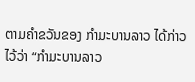ຕາມຄໍາຂວັນຂອງ ກໍາມະບານລາວ ໄດ້ກ່າວໄວ້ວ່າ “ກໍາມະບານລາວ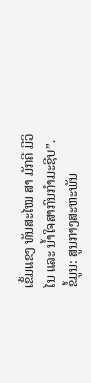ເຂັ້ມແຂງ ທັນສະໄໝ ສາ ມັກຄີ ມີວິໄນ ແລະ ນໍ້າໃຈສາກົນກໍາມະຊີບ”.
ຂໍ້ມູນ: ສູນກາງສະຫະພັນ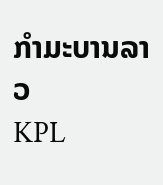ກໍາມະບານລາວ
KPL